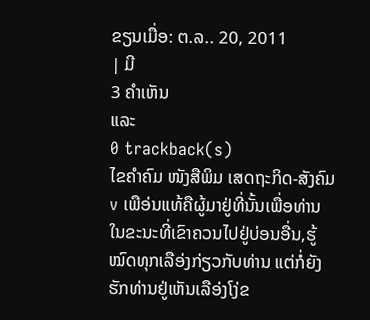ຂຽນເມື່ອ: ຕ.ລ.. 20, 2011
| ມີ
3 ຄຳເຫັນ
ແລະ
0 trackback(s)
ໄຂຄຳຄົມ ໜັງສືພິມ ເສດຖະກິດ-ສັງຄົມ
v ເພືອ່ນແທ້ຄືຜູ້ມາຢູ່ທີ່ນັ້ນເພື່ອທ່ານ ໃນຂະນະທີ່ເຂົາຄວນໄປຢູ່ບ່ອນອື່ນ,ຮູ້ໝົດທຸກເລືອ່ງກ່ຽວກັບທ່ານ ແຕ່ກໍ່ຍັງ ຮັກທ່ານຢູ່ເຫັນເລືອ່ງໂງ່ຂ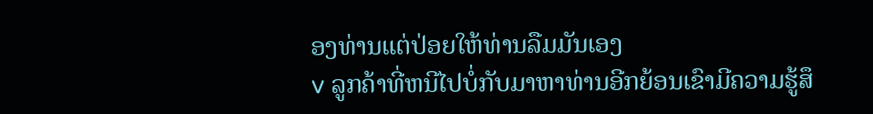ອງທ່ານແຕ່ປ່ອຍໃຫ້ທ່ານລືມມັນເອງ
v ລູກຄ້າທີ່ຫນີໄປບໍ່ກັບມາຫາທ່ານອີກຍ້ອນເຂົາມີຄວາມຮູ້ສຶ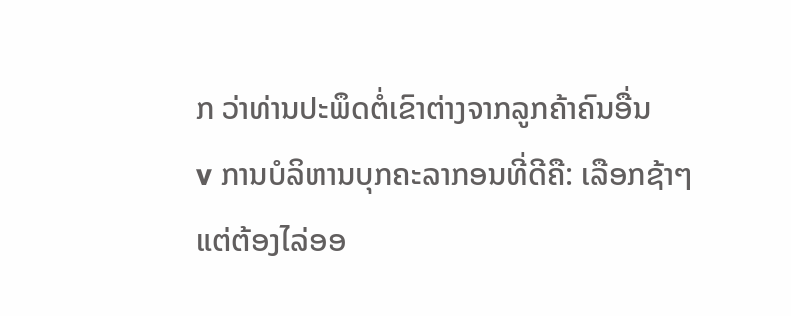ກ ວ່າທ່ານປະພຶດຕໍ່ເຂົາຕ່າງຈາກລູກຄ້າຄົນອື່ນ
v ການບໍລິຫານບຸກຄະລາກອນທີ່ດີຄື: ເລືອກຊ້າໆແຕ່ຕ້ອງໄລ່ອອ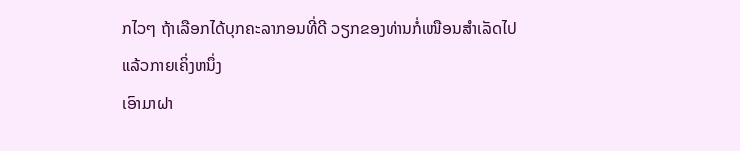ກໄວໆ ຖ້າເລືອກໄດ້ບຸກຄະລາກອນທີ່ດີ ວຽກຂອງທ່ານກໍ່ເໜືອນສຳເລັດໄປແລ້ວກາຍເຄິ່ງຫນຶ່ງ
ເອົາມາຝາ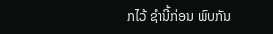ກໄວ້ ຊຳນີ້ກ່ອນ ພົບກັນ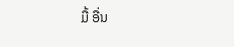ມື້ ອື່ນ